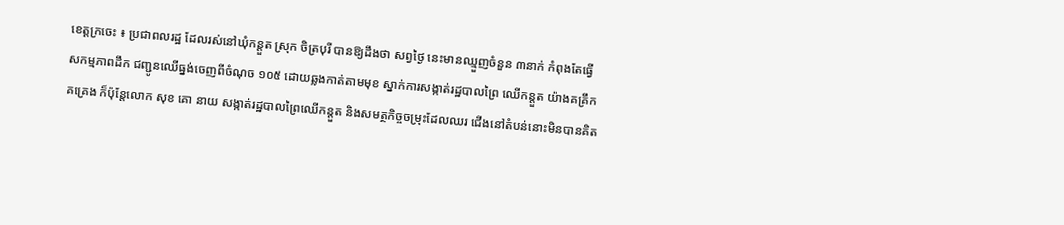ខេត្តក្រចេះ ៖ ប្រជាពលរដ្ឋ ដែលរស់នៅឃុំកន្តួត ស្រុក ចិត្របុរី បានឱ្យដឹងថា សព្វថ្ងៃ នេះមានឈ្មួញចំនួន ៣នាក់ កំពុងតែធ្វើសកម្មភាពដឹក ជញ្ជូនឈើធ្នង់ចេញពីចំណុច ១០៥ ដោយឆ្លងកាត់តាមមុខ ស្នាក់ការសង្កាត់រដ្ឋបាលព្រៃ ឈើកន្តួត យ៉ាងគគ្រឹកគគ្រេង ក៏ប៉ុន្តែលោក សុខ គោ នាយ សង្កាត់រដ្ឋបាលព្រៃឈើកន្តួត និងសមត្ថកិច្ចចម្រុះដែលឈរ ជើងនៅតំបន់នោះមិនបានគិត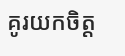គូរយកចិត្ត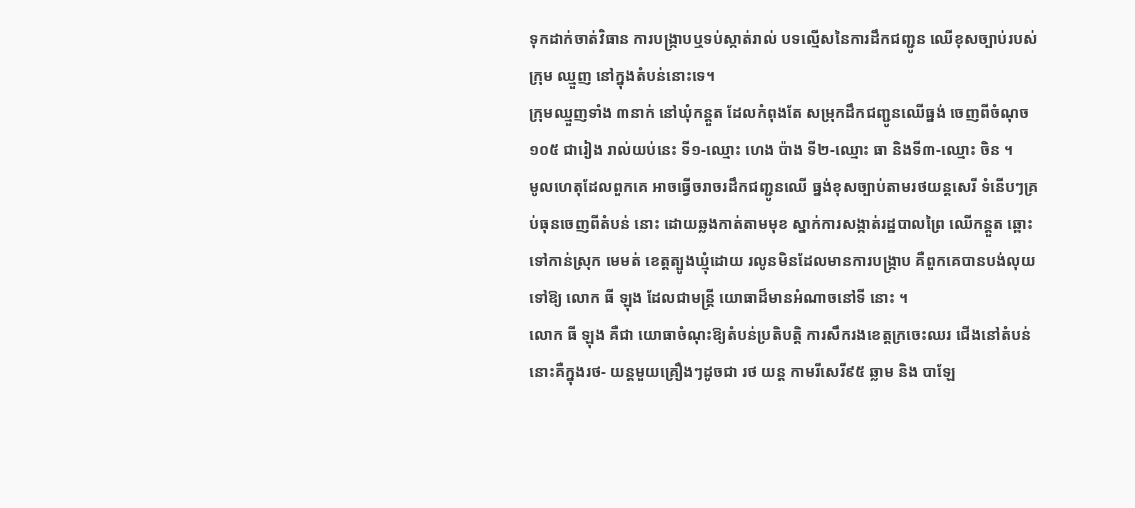ទុកដាក់ចាត់វិធាន ការបង្ក្រាបឬទប់ស្កាត់រាល់ បទល្មើសនៃការដឹកជញ្ជូន ឈើខុសច្បាប់របស់ក្រុម ឈ្មួញ នៅក្នុងតំបន់នោះទេ។
ក្រុមឈ្មួញទាំង ៣នាក់ នៅឃុំកន្តួត ដែលកំពុងតែ សម្រុកដឹកជញ្ជូនឈើធ្នង់ ចេញពីចំណុច១០៥ ជារៀង រាល់យប់នេះ ទី១-ឈ្មោះ ហេង ប៉ាង ទី២-ឈ្មោះ ធា និងទី៣-ឈ្មោះ ចិន ។
មូលហេតុដែលពួកគេ អាចធ្វើចរាចរដឹកជញ្ជូនឈើ ធ្នង់ខុសច្បាប់តាមរថយន្តសេរី ទំនើបៗគ្រប់ធុនចេញពីតំបន់ នោះ ដោយឆ្លងកាត់តាមមុខ ស្នាក់ការសង្កាត់រដ្ឋបាលព្រៃ ឈើកន្តួត ឆ្ពោះទៅកាន់ស្រុក មេមត់ ខេត្តត្បូងឃ្មុំដោយ រលូនមិនដែលមានការបង្ក្រាប គឺពួកគេបានបង់លុយទៅឱ្យ លោក ធី ឡុង ដែលជាមន្ត្រី យោធាដ៏មានអំណាចនៅទី នោះ ។
លោក ធី ឡុង គឺជា យោធាចំណុះឱ្យតំបន់ប្រតិបត្តិ ការសឹករងខេត្តក្រចេះឈរ ជើងនៅតំបន់នោះគឺក្នុងរថ- យន្តមួយគ្រឿងៗដូចជា រថ យន្ត កាមរីសេរី៩៥ ឆ្លាម និង បាឡែ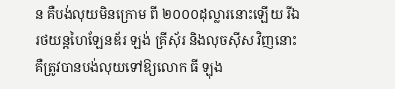ន គឺបង់លុយមិនក្រោម ពី ២០០០ដុល្លារនោះឡើយ រីឯ រថយន្តហៃឡែនឌ័រ ឡង់ គ្រីស៊័រ និងលុចស៊ីស វិញនោះ គឺត្រូវបានបង់លុយទៅឱ្យលោក ធី ឡុង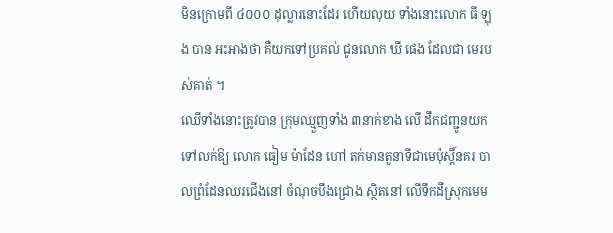មិនក្រោមពី ៤០០០ ដុល្លារនោះដែរ ហើយលុយ ទាំងនោះលោក ធី ឡុង បាន អះអាងថា គឺយកទៅប្រគល់ ជូនលោក ឃី ផេង ដែលជា មេរបស់គាត់ ។
ឈើទាំងនោះត្រូវបាន ក្រុមឈ្មួញទាំង ៣នាក់ខាង លើ ដឹកជញ្ជូនយកទៅលក់ឱ្យ លោក ធៀម ម៉ាដែន ហៅ តក់មានតួនាទីជាមេប៉ុស្តិ៍នគរ បាលព្រំដែនឈរជើងនៅ ចំណុចបឹងជ្រោង ស្ថិតនៅ លើទឹកដីស្រុកមេម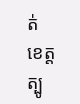ត់ ខេត្ត ត្បូ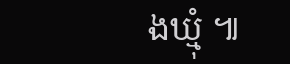ងឃ្មុំ ៕